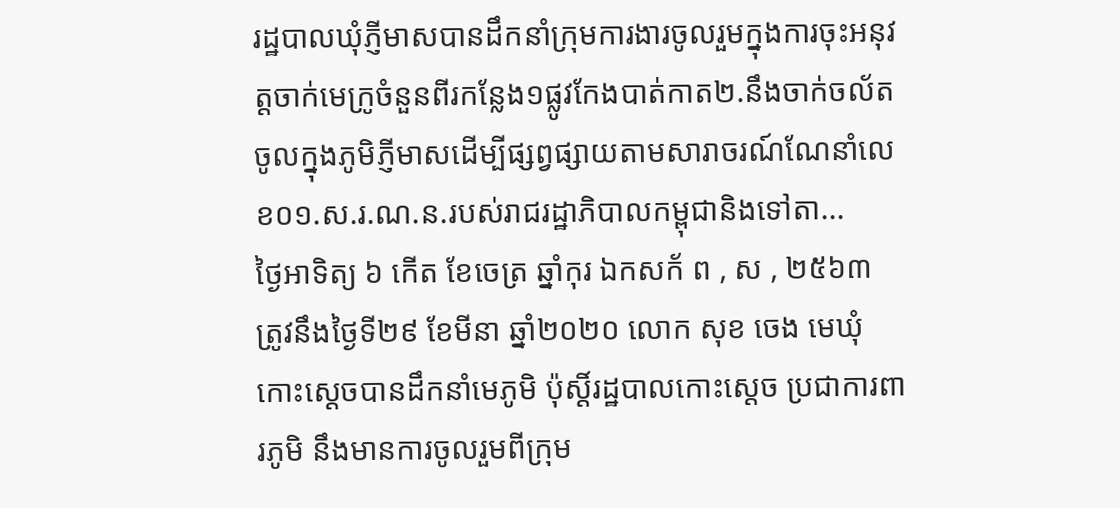រដ្ឋបាលឃុំភ្ញីមាសបានដឹកនាំក្រុមការងារចូលរួមក្នុងការចុះអនុវត្តចាក់មេក្រូចំនួនពីរកន្លែង១ផ្លូវកែងបាត់កាត២.នឹងចាក់ចល័ត ចូលក្នុងភូមិភ្ញីមាសដើម្បីផ្សព្វផ្សាយតាមសារាចរណ៍ណែនាំលេខ០១.ស.រ.ណ.ន.របស់រាជរដ្ឋាភិបាលកម្ពុជានិងទៅតា...
ថ្ងៃអាទិត្យ ៦ កើត ខែចេត្រ ឆ្នាំកុរ ឯកសក័ ព , ស , ២៥៦៣ ត្រូវនឹងថ្ងៃទី២៩ ខែមីនា ឆ្នាំ២០២០ លោក សុខ ចេង មេឃុំកោះស្ដេចបានដឹកនាំមេភូមិ ប៉ុស្ដិ៍រដ្ឋបាលកោះស្ដេច ប្រជាការពារភូមិ នឹងមានការចូលរួមពីក្រុម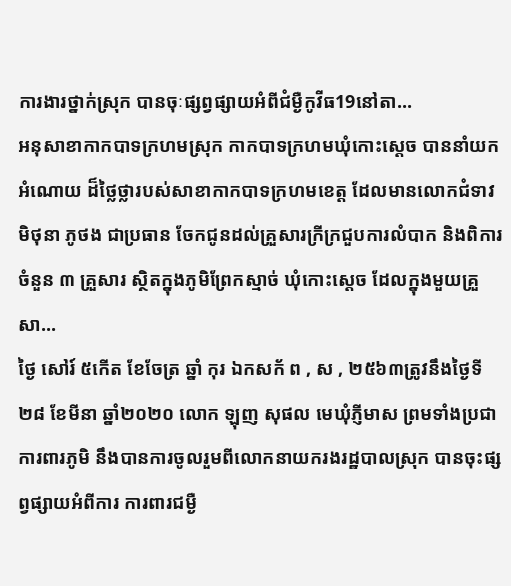ការងារថ្នាក់ស្រុក បានចុៈផ្សព្វផ្សាយអំពីជំម្ងឺកូវីធ19នៅតា...
អនុសាខាកាកបាទក្រហមស្រុក កាកបាទក្រហមឃុំកោះស្តេច បាននាំយកអំណោយ ដ៏ថ្លៃថ្លារបស់សាខាកាកបាទក្រហមខេត្ត ដែលមានលោកជំទាវ មិថុនា ភូថង ជាប្រធាន ចែកជូនដល់គ្រួសារក្រីក្រជួបការលំបាក និងពិការ ចំនួន ៣ គ្រួសារ ស្ថិតក្នុងភូមិព្រែកស្មាច់ ឃុំកោះស្តេច ដែលក្នុងមួយគ្រួសា...
ថ្ងៃ សៅរ៍ ៥កើត ខែចែត្រ ឆ្នាំ កុរ ឯកសក័ ព , ស , ២៥៦៣ត្រូវនឹងថ្ងៃទី២៨ ខែមីនា ឆ្នាំ២០២០ លោក ឡុញ សុផល មេឃុំភ្ញីមាស ព្រមទាំងប្រជាការពារភូមិ នឹងបានការចូលរួមពីលោកនាយករងរដ្ឋបាលស្រុក បានចុះផ្សព្វផ្សាយអំពីការ ការពារជម្ងឺ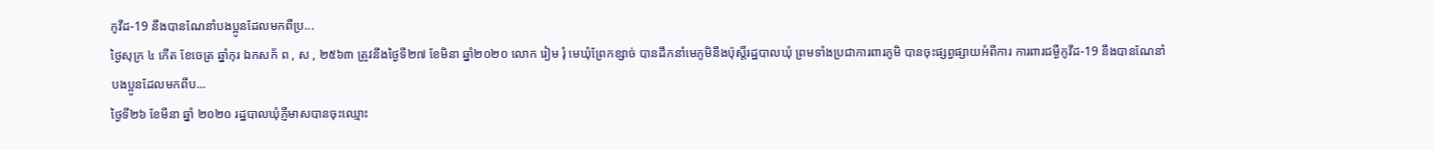កូវីដ-19 នឹងបានណែនាំបងប្អូនដែលមកពីប្រ...
ថ្ងៃសុក្រ ៤ កើត ខែចេត្រ ឆ្នាំកុរ ឯកសក័ ព , ស , ២៥៦៣ ត្រូវនឹងថ្ងៃទី២៧ ខែមិនា ឆ្នាំ២០២០ លោក រៀម រុំ មេឃុំព្រែកខ្សាច់ បានដឹកនាំមេភូមិនឹងប៉ុស្ដិ៍រដ្ឋបាលឃុំ ព្រមទាំងប្រជាការពារភូមិ បានចុះផ្សព្វផ្សាយអំពីការ ការពារជម្ងឺកូវីដ-19 នឹងបានណែនាំបងប្អូនដែលមកពីប...
ថ្ងៃទី២៦ ខែមីនា ឆ្នាំ ២០២០ រដ្ឋបាលឃុំភ្ញីមាសបានចុះឈ្មោះ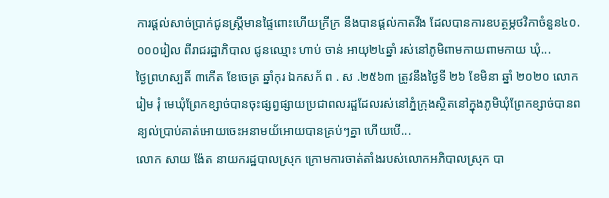ការផ្ដល់សាច់ប្រាក់ជូនស្ត្រីមានផ្ទៃពោះហើយក្រីក្រ នឹងបានផ្ដល់កាតវីង ដែលបានការឧបត្ថម្ភថវិកាចំនួន៤០.០០០រៀល ពីរាជរដ្ឋាភិបាល ជូនឈ្មោះ ហាប់ ចាន់ អាយុ២៤ឆ្នាំ រស់នៅភូមិពាមកាយពាមកាយ ឃុំ...
ថ្ងៃព្រហស្បតិ៍ ៣កើត ខែចេត្រ ឆ្នាំកុរ ឯកសក័ ព . ស .២៥៦៣ ត្រូវនឹងថ្ងៃទី ២៦ ខែមិនា ឆ្នាំ ២០២០ លោក រៀម រុំ មេឃុំព្រែកខ្សាច់បានចុះផ្សព្វផ្សាយប្រជាពលរដ្ផដែលរស់នៅភ្នំក្រុងស្ថិតនៅក្នុងភូមិឃុំព្រែកខ្សាច់បានពន្យល់ប្រាប់គាត់អោយចេះអនាមយ័អោយបានគ្រប់ៗគ្នា ហើយបើ...
លោក សាយ ង៉ែត នាយករដ្ឋបាលស្រុក ក្រោមការចាត់តាំងរបស់លោកអភិបាលស្រុក បា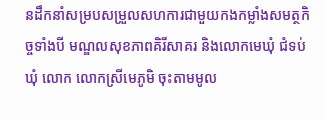នដឹកនាំសម្របសម្រួលសហការជាមួយកងកម្លាំងសមត្ថកិច្ចទាំងបី មណ្ឌលសុខភាពគិរីសាគរ និងលោកមេឃុំ ជំទប់ឃុំ លោក លោកស្រីមេភូមិ ចុះតាមមូល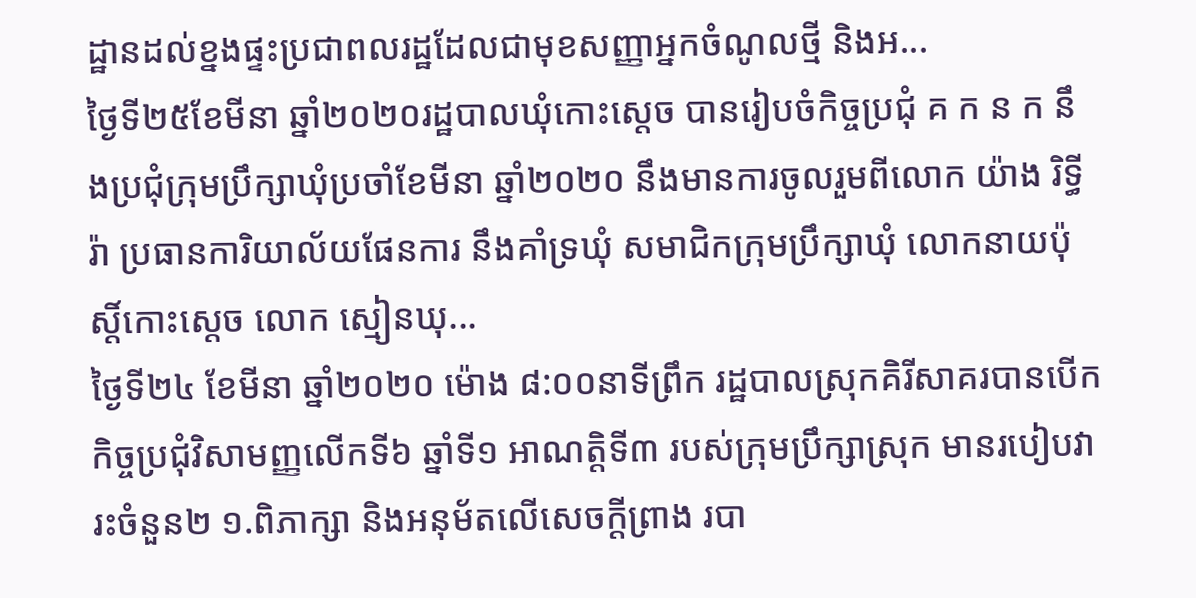ដ្ឋានដល់ខ្នងផ្ទះប្រជាពលរដ្ឋដែលជាមុខសញ្ញាអ្នកចំណូលថ្មី និងអ...
ថ្ងៃទី២៥ខែមីនា ឆ្នាំ២០២០រដ្ឋបាលឃុំកោះស្ដេច បានរៀបចំកិច្ចប្រជុំ គ ក ន ក នឹងប្រជុំក្រុមប្រឹក្សាឃុំប្រចាំខែមីនា ឆ្នាំ២០២០ នឹងមានការចូលរួមពីលោក យ៉ាង រិទ្ធីរ៉ា ប្រធានការិយាល័យផែនការ នឹងគាំទ្រឃុំ សមាជិកក្រុមប្រឹក្សាឃុំ លោកនាយប៉ុស្ដិ៍កោះស្ដេច លោក ស្មៀនឃុ...
ថ្ងៃទី២៤ ខែមីនា ឆ្នាំ២០២០ ម៉ោង ៨:០០នាទីព្រឹក រដ្ឋបាលស្រុកគិរីសាគរបានបេីកកិច្ចប្រជុំវិសាមញ្ញលេីកទី៦ ឆ្នាំទី១ អាណត្តិទី៣ របស់ក្រុមប្រឹក្សាស្រុក មានរបៀបវារះចំនួន២ ១.ពិភាក្សា និងអនុម័តលេីសេចក្ដីព្រាង របា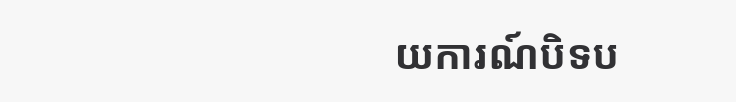យការណ៍បិទប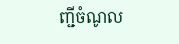ញ្ជីចំណូល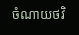ចំណាយថវិ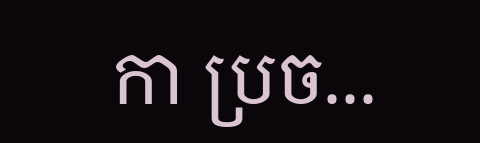កា ប្រច...